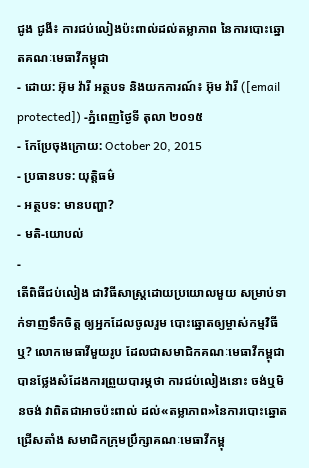ជូង ជូងី៖ ការជប់លៀងប៉ះពាល់ដល់តម្លាភាព នៃការបោះឆ្នោតគណៈមេធាវីកម្ពុជា
- ដោយ: អ៊ុម វ៉ារី អត្ថបទ និងយកការណ៍៖ អ៊ុម វ៉ារី ([email protected]) -ភ្នំពេញថ្ងៃទី តុលា ២០១៥
- កែប្រែចុងក្រោយ: October 20, 2015
- ប្រធានបទ: យុត្តិធម៌
- អត្ថបទ: មានបញ្ហា?
- មតិ-យោបល់
-
តើពិធីជប់លៀង ជាវិធីសាស្ត្រដោយប្រយោលមួយ សម្រាប់ទាក់ទាញទឹកចិត្ត ឲ្យអ្នកដែលចូលរួម បោះឆ្នោតឲ្យម្ចាស់កម្មវិធីឬ? លោកមេធាវីមួយរូប ដែលជាសមាជិកគណៈមេធាវីកម្ពុជា បានថ្លែងសំដែងការព្រួយបារម្ភថា ការជប់លៀងនោះ ចង់ឬមិនចង់ វាពិតជាអាចប៉ះពាល់ ដល់«តម្លាភាព»នៃការបោះឆ្នោតជ្រើសតាំង សមាជិកក្រុមប្រឹក្សាគណៈមេធាវីកម្ពុ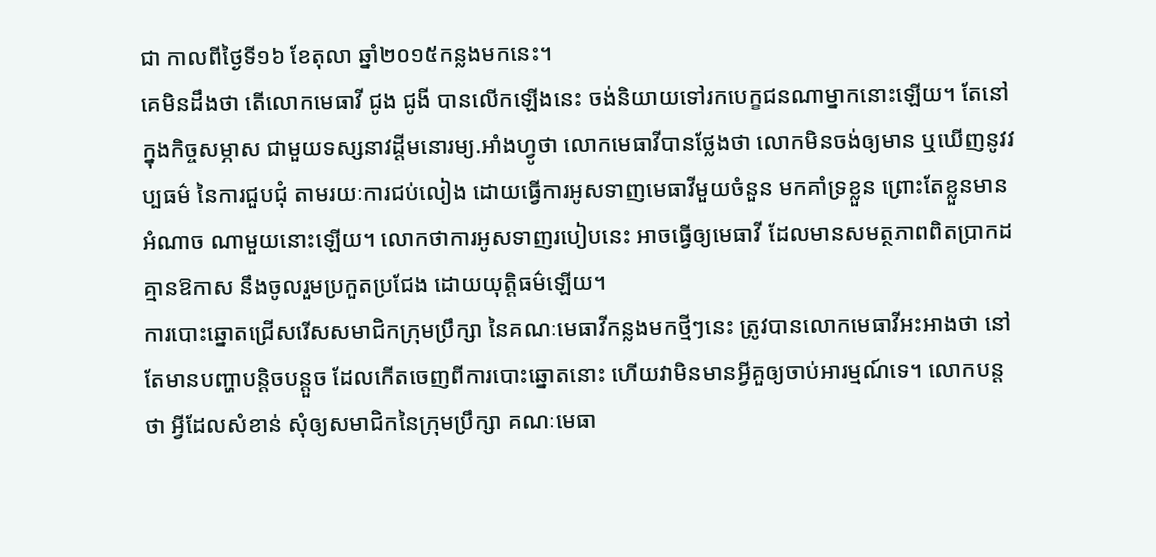ជា កាលពីថ្ងៃទី១៦ ខែតុលា ឆ្នាំ២០១៥កន្លងមកនេះ។
គេមិនដឹងថា តើលោកមេធាវី ជូង ជូងី បានលើកឡើងនេះ ចង់និយាយទៅរកបេក្ខជនណាម្នាកនោះឡើយ។ តែនៅក្នុងកិច្ចសម្ភាស ជាមួយទស្សនាវដ្តីមនោរម្យ.អាំងហ្វូថា លោកមេធាវីបានថ្លែងថា លោកមិនចង់ឲ្យមាន ឬឃើញនូវវប្បធម៌ នៃការជួបជុំ តាមរយៈការជប់លៀង ដោយធ្វើការអូសទាញមេធាវីមួយចំនួន មកគាំទ្រខ្លួន ព្រោះតែខ្លួនមានអំណាច ណាមួយនោះឡើយ។ លោកថាការអូសទាញរបៀបនេះ អាចធ្វើឲ្យមេធាវី ដែលមានសមត្ថភាពពិតប្រាកដ គ្មានឱកាស នឹងចូលរួមប្រកួតប្រជែង ដោយយុត្តិធម៌ឡើយ។
ការបោះឆ្នោតជ្រើសរើសសមាជិកក្រុមប្រឹក្សា នៃគណៈមេធាវីកន្លងមកថ្មីៗនេះ ត្រូវបានលោកមេធាវីអះអាងថា នៅតែមានបញ្ហាបន្តិចបន្តួច ដែលកើតចេញពីការបោះឆ្នោតនោះ ហើយវាមិនមានអ្វីគួឲ្យចាប់អារម្មណ៍ទេ។ លោកបន្តថា អ្វីដែលសំខាន់ សុំឲ្យសមាជិកនៃក្រុមប្រឹក្សា គណៈមេធា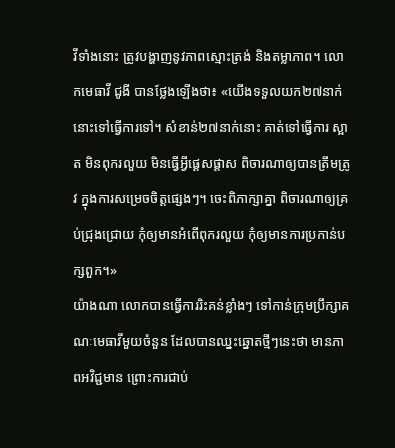វីទាំងនោះ ត្រូវបង្ហាញនូវភាពស្មោះត្រង់ និងតម្លាភាព។ លោកមេធាវី ជូងី បានថ្លែងឡើងថា៖ «យើងទទួលយក២៧នាក់នោះទៅធ្វើការទៅ។ សំខាន់២៧នាក់នោះ គាត់ទៅធ្វើការ ស្អាត មិនពុករលួយ មិនធ្វើអ្វីផ្តេសផ្តាស ពិចារណាឲ្យបានត្រឹមត្រូវ ក្នុងការសម្រេចចិត្តផ្សេងៗ។ ចេះពិភាក្សាគ្នា ពិចារណាឲ្យគ្រប់ជ្រុងជ្រោយ កុំឲ្យមានអំពើពុករលួយ កុំឲ្យមានការប្រកាន់បក្សពួក។»
យ៉ាងណា លោកបានធ្វើការរិះគន់ខ្លាំងៗ ទៅកាន់ក្រុមប្រឹក្សាគណៈមេធាវីមួយចំនួន ដែលបានឈ្នះឆ្នោតថ្មីៗនេះថា មានភាពអវិជ្ជមាន ព្រោះការជាប់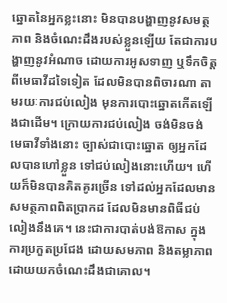ឆ្នោតនៃអ្នកខ្លះនោះ មិនបានបង្ហាញនូវសមត្ថភាព និងចំណេះដឹងរបស់ខ្លួនឡើយ តែជាការបង្ហាញនូវអំណាច ដោយការអូសទាញ ឬទឹកចិត្ត ពីមេធាវីដទៃទៀត ដែលមិនបានពិចារណា តាមរយៈការជប់លៀង មុនការបោះឆ្នោតកើតឡើងជាដើម។ ក្រោយការជប់លៀង ចង់មិនចង់ មេធាវីទាំងនោះ ច្បាស់ជាបោះឆ្នោត ឲ្យអ្នកដែលបានហៅខ្លួន ទៅជប់លៀងនោះហើយ។ ហើយក៏មិនបានគិតគូរច្រើន ទៅដល់អ្នកដែលមានសមត្ថភាពពិតប្រាកដ ដែលមិនមានពិធីជប់លៀងនឹងគេ។ នេះជាការបាត់បង់ឱកាស ក្នុងការប្រកួតប្រជែង ដោយសមភាព និងតម្លាភាព ដោយយកចំណេះដឹងជាគោល។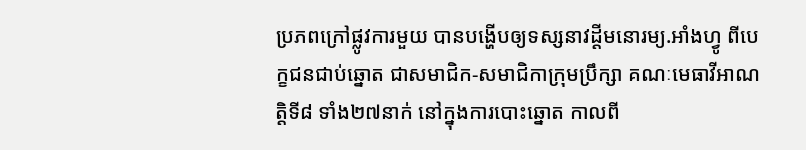ប្រភពក្រៅផ្លូវការមួយ បានបង្ហើបឲ្យទស្សនាវដ្ដីមនោរម្យ.អាំងហ្វូ ពីបេក្ខជនជាប់ឆ្នោត ជាសមាជិក-សមាជិកាក្រុមប្រឹក្សា គណៈមេធាវីអាណត្តិទី៨ ទាំង២៧នាក់ នៅក្នុងការបោះឆ្នោត កាលពី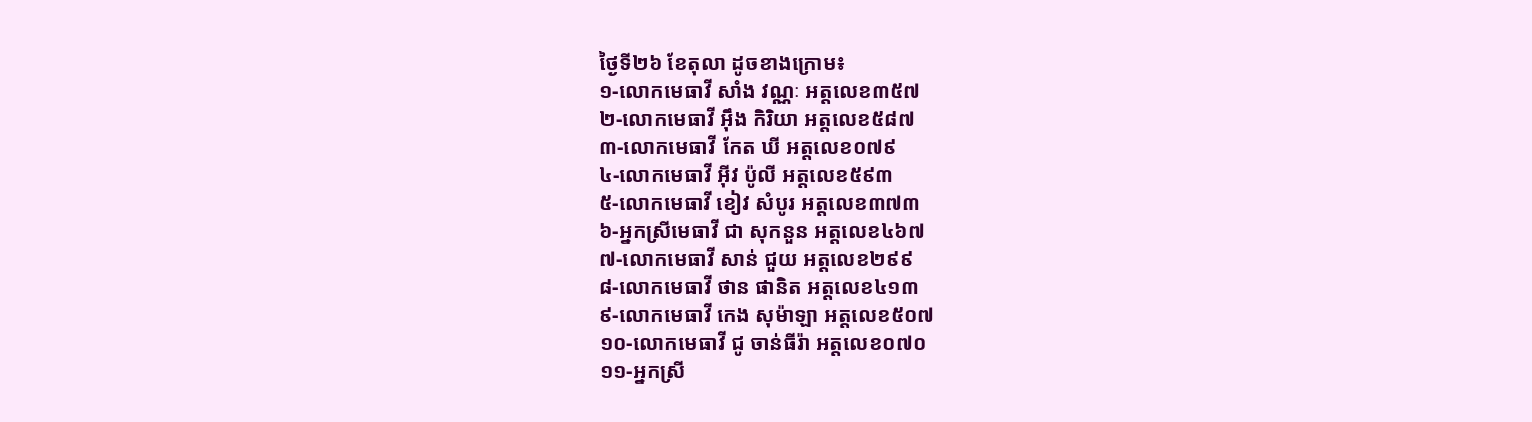ថ្ងៃទី២៦ ខែតុលា ដូចខាងក្រោម៖
១-លោកមេធាវី សាំង វណ្ណៈ អត្តលេខ៣៥៧
២-លោកមេធាវី អ៊ឹង កិរិយា អត្តលេខ៥៨៧
៣-លោកមេធាវី កែត ឃី អត្តលេខ០៧៩
៤-លោកមេធាវី អ៊ីវ ប៉ូលី អត្តលេខ៥៩៣
៥-លោកមេធាវី ខៀវ សំបូរ អត្តលេខ៣៧៣
៦-អ្នកស្រីមេធាវី ជា សុកនួន អត្តលេខ៤៦៧
៧-លោកមេធាវី សាន់ ជួយ អត្តលេខ២៩៩
៨-លោកមេធាវី ថាន ផានិត អត្តលេខ៤១៣
៩-លោកមេធាវី កេង សុម៉ាឡា អត្តលេខ៥០៧
១០-លោកមេធាវី ជូ ចាន់ធីរ៉ា អត្តលេខ០៧០
១១-អ្នកស្រី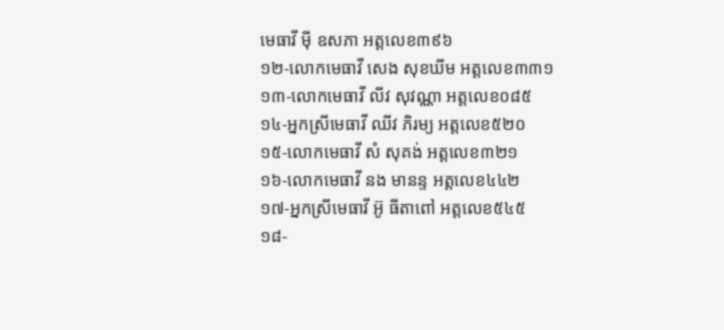មេធាវី ម៉ី ឧសភា អត្តលេខ៣៩៦
១២-លោកមេធាវី សេង សុខឃីម អត្តលេខ៣៣១
១៣-លោកមេធាវី លីវ សុវណ្ណា អត្តលេខ០៨៥
១៤-អ្នកស្រីមេធាវី ឈីវ ភិរម្យ អត្តលេខ៥២០
១៥-លោកមេធាវី សំ សុគង់ អត្តលេខ៣២១
១៦-លោកមេធាវី នង មានន្ទ អត្តលេខ៤៤២
១៧-អ្នកស្រីមេធាវី អ៊ូ ធីតាពៅ អត្តលេខ៥៤៥
១៨-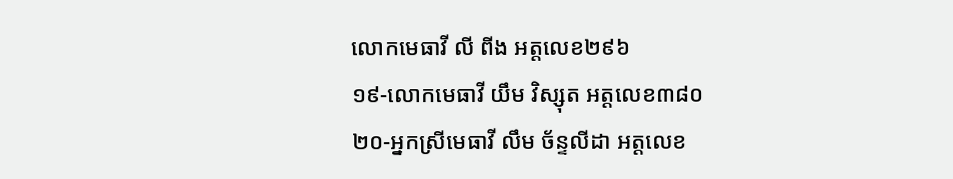លោកមេធាវី លី ពីង អត្តលេខ២៩៦
១៩-លោកមេធាវី យឹម វិស្សុត អត្តលេខ៣៨០
២០-អ្នកស្រីមេធាវី លឹម ច័ន្ទលីដា អត្តលេខ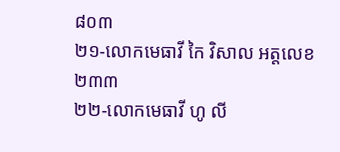៨០៣
២១-លោកមេធាវី កៃ វិសាល អត្តលេខ២៣៣
២២-លោកមេធាវី ហូ លី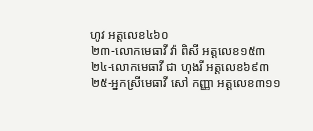ហូវ អត្តលេខ៤៦០
២៣-លោកមេធាវី វ៉ា ពិសី អត្តលេខ១៥៣
២៤-លោកមេធាវី ជា ហុងរី អត្តលេខ៦៩៣
២៥-អ្នកស្រីមេធាវី សៅ កញ្ញា អត្តលេខ៣១១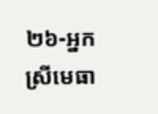២៦-អ្នកស្រីមេធា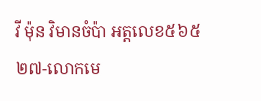វី ម៉ុន វិមានចំប៉ា អត្តលេខ៥៦៥
២៧-លោកមេ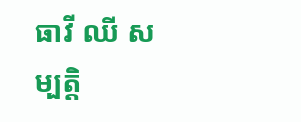ធាវី ឈី សម្បត្តិ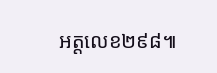អត្តលេខ២៩៨៕